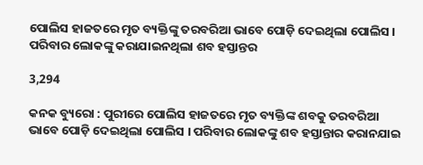ପୋଲିସ ହାଜତରେ ମୃତ ବ୍ୟକ୍ତିଙ୍କୁ ତରବରିଆ ଭାବେ ପୋଡ଼ି ଦେଇଥିଲା ପୋଲିସ । ପରିବାର ଲୋକଙ୍କୁ କରାଯାଇନଥିଲା ଶବ ହସ୍ତାନ୍ତର

3,294

କନକ ବ୍ୟୁରୋ : ପୁରୀରେ ପୋଲିସ ହାଜତରେ ମୃତ ବ୍ୟକ୍ତିଙ୍କ ଶବକୁ ତରବରିଆ ଭାବେ ପୋଡ଼ି ଦେଇଥିଲା ପୋଲିସ । ପରିବାର ଲୋକଙ୍କୁ ଶବ ହସ୍ତାନ୍ତାର କରାନଯାଇ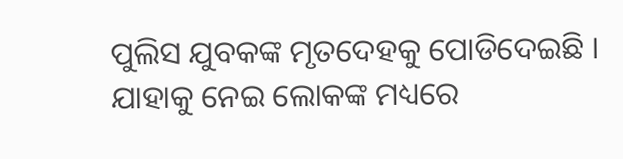ପୁଲିସ ଯୁବକଙ୍କ ମୃତଦେହକୁ ପୋଡିଦେଇଛି । ଯାହାକୁ ନେଇ ଲୋକଙ୍କ ମଧ୍ୟରେ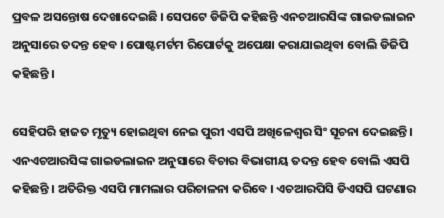ପ୍ରବଳ ଅସନ୍ତୋଷ ଦେଖାଦେଇଛି । ସେପଟେ ଡିଜିପି କହିଛନ୍ତି ଏନଚଆରସିଙ୍କ ଗାଇଡଲାଇନ ଅନୁସାରେ ତଦନ୍ତ ହେବ । ପୋଷ୍ଟମର୍ଟମ ରିପୋର୍ଟକୁ ଅପେକ୍ଷା କରାଯାଇଥିବା ବୋଲି ଡିଜିପି କହିଛନ୍ତି ।

ସେହିପରି ହାଜତ ମୃତ୍ୟୁ ହୋଇଥିବା ନେଇ ପୁରୀ ଏସପି ଅଖିଳେଶ୍ୱର ସିଂ ସୂଚନା ଦେଇଛନ୍ତି । ଏନଏଚଆରସିଙ୍କ ଗାଇଡଲାଇନ ଅନୁସାରେ ବିଚାର ବିଭାଗୀୟ ତଦନ୍ତ ହେବ ବୋଲି ଏସପି କହିଛନ୍ତି । ଅତିରିକ୍ତ ଏସପି ମାମଲାର ପରିଚାଳନା କରିବେ । ଏଚଆରପିସି ଡିଏସପି ଘଟଣାର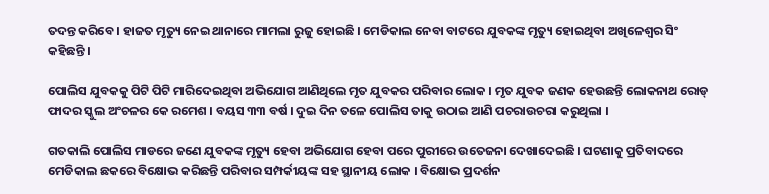ତଦନ୍ତ କରିବେ । ହାଜତ ମୃତ୍ୟୁ ନେଇ ଥାନାରେ ମାମଲା ରୁଜୁ ହୋଇଛି । ମେଡିକାଲ ନେବା ବାଟରେ ଯୁବକଙ୍କ ମୃତ୍ୟୁ ହୋଇଥିବା ଅଖିଳେଶ୍ୱର ସିଂ କହିଛନ୍ତି ।

ପୋଲିସ ଯୁବକକୁ ପିଟି ପିଟି ମାରିଦେଇଥିବା ଅଭିଯୋଗ ଆଣିଥିଲେ ମୃତ ଯୁବକର ପରିବାର ଲୋକ । ମୃତ ଯୁବକ ଜଣକ ହେଉଛନ୍ତି ଲୋକନାଥ ରୋଡ୍ ଫାଦର ସ୍କୁଲ ଅଂଚଳର କେ ରମେଶ । ବୟସ ୩୩ ବର୍ଷ । ଦୁଇ ଦିନ ତଳେ ପୋଲିସ ତାକୁ ଉଠାଇ ଆଣି ପଚରାଉଚରା କରୁଥିଲା ।

ଗତକାଲି ପୋଲିସ ମାଡରେ ଜଣେ ଯୁବକଙ୍କ ମୃତ୍ୟୁ ହେବା ଅଭିଯୋଗ ହେବା ପରେ ପୁରୀରେ ଉତେଜନା ଦେଖାଦେଇଛି । ଘଟଣାକୁ ପ୍ରତିବାଦରେ ମେଡିକାଲ ଛକରେ ବିକ୍ଷୋଭ କରିଛନ୍ତି ପରିବାର ସମ୍ପର୍କୀୟଙ୍କ ସହ ସ୍ଥାନୀୟ ଲୋକ । ବିକ୍ଷୋଭ ପ୍ରଦର୍ଶନ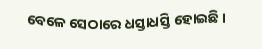ବେଳେ ସେଠାରେ ଧସ୍ତାଧସ୍ତି ହୋଇଛି ।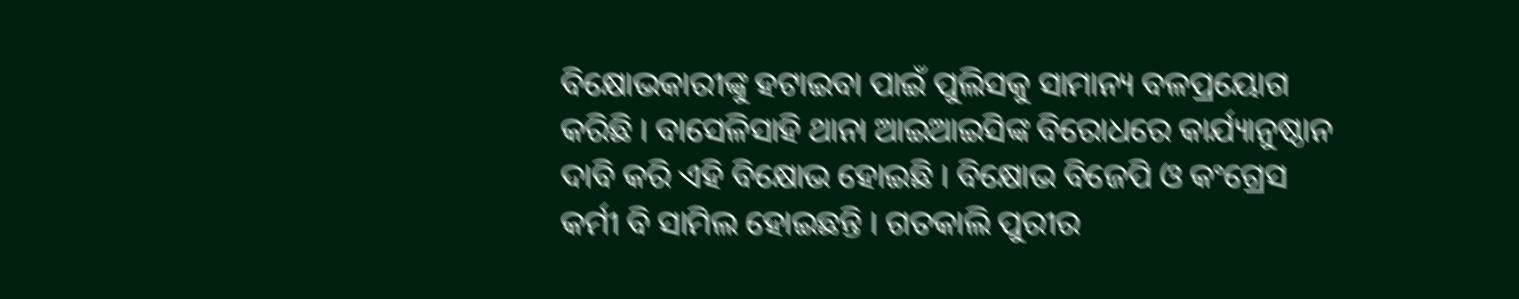ବିକ୍ଷୋଭକାରୀଙ୍କୁ ହଟାଇବା ପାଇଁ ପୁଲିସକୁ ସାମାନ୍ୟ ବଳପ୍ରୟୋଗ କରିଛି । ବାସେଳିସାହି ଥାନା ଆଇଆଇସିଙ୍କ ବିରୋଧରେ କାର୍ଯ୍ୟାନୁଷ୍ଠାନ ଦାବି କରି ଏହି ବିକ୍ଷୋଭ ହୋଇଛି । ବିକ୍ଷୋଭ ବିଜେପି ଓ କଂଗ୍ରେସ କର୍ମୀ ବି ସାମିଲ ହୋଇଛନ୍ତି । ଗତକାଲି ପୁରୀର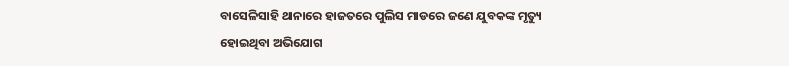ବାସେଳିସାହି ଥାନାରେ ହାଜତରେ ପୁଲିସ ମାଡରେ ଜଣେ ଯୁବକଙ୍କ ମୃତ୍ୟୁ ହୋଇଥିବା ଅଭିଯୋଗ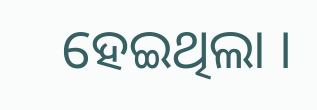ହେଇଥିଲା ।